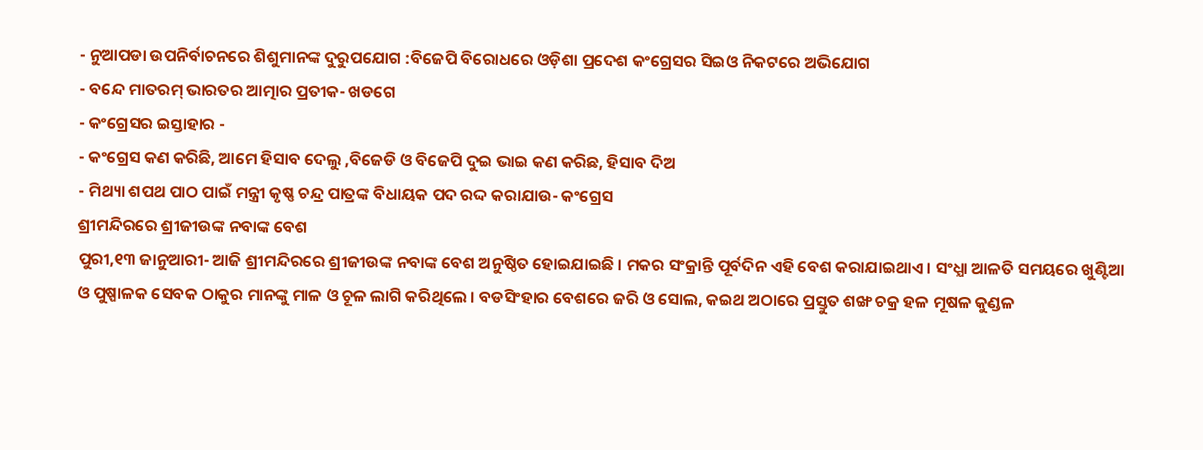- ନୁଆପଡା ଉପନିର୍ବାଚନରେ ଶିଶୁମାନଙ୍କ ଦୁରୁପଯୋଗ :ବିଜେପି ବିରୋଧରେ ଓଡ଼ିଶା ପ୍ରଦେଶ କଂଗ୍ରେସର ସିଇଓ ନିକଟରେ ଅଭିଯୋଗ
- ବନ୍ଦେ ମାତରମ୍ ଭାରତର ଆତ୍ମାର ପ୍ରତୀକ- ଖଡଗେ
- କଂଗ୍ରେସର ଇସ୍ତାହାର -
- କଂଗ୍ରେସ କଣ କରିଛି, ଆମେ ହିସାବ ଦେଲୁ ,ବିଜେଡି ଓ ବିଜେପି ଦୁଇ ଭାଇ କଣ କରିଛ, ହିସାବ ଦିଅ
- ମିଥ୍ୟା ଶପଥ ପାଠ ପାଇଁ ମନ୍ତ୍ରୀ କୃଷ୍ଣ ଚନ୍ଦ୍ର ପାତ୍ରଙ୍କ ବିଧାୟକ ପଦ ରଦ୍ଦ କରାଯାଉ- କଂଗ୍ରେସ
ଶ୍ରୀମନ୍ଦିରରେ ଶ୍ରୀଜୀଉଙ୍କ ନବାଙ୍କ ବେଶ
ପୁରୀ,୧୩ ଜାନୁଆରୀ- ଆଜି ଶ୍ରୀମନ୍ଦିରରେ ଶ୍ରୀଜୀଉଙ୍କ ନବାଙ୍କ ବେଶ ଅନୁଷ୍ଠିତ ହୋଇଯାଇଛି । ମକର ସଂକ୍ରାନ୍ତି ପୂର୍ବଦିନ ଏହି ବେଶ କରାଯାଇଥାଏ । ସଂଧ୍ଯା ଆଳତି ସମୟରେ ଖୁଣ୍ଟିଆ ଓ ପୁଷ୍ପାଳକ ସେବକ ଠାକୁର ମାନଙ୍କୁ ମାଳ ଓ ଚୂଳ ଲାଗି କରିଥିଲେ । ବଡସିଂହାର ବେଶରେ ଜରି ଓ ସୋଲ, କଇଥ ଅଠାରେ ପ୍ରସ୍ତୁତ ଶଙ୍ଖ ଚକ୍ର ହଳ ମୂଷଳ କୁଣ୍ଡଳ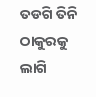ତଡଗି ତିନି ଠାକୁରକୁ ଲାଗି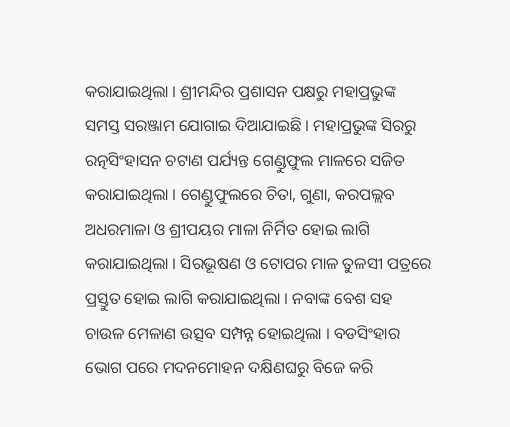କରାଯାଇଥିଲା । ଶ୍ରୀମନ୍ଦିର ପ୍ରଶାସନ ପକ୍ଷରୁ ମହାପ୍ରଭୁଙ୍କ ସମସ୍ତ ସରଞ୍ଜାମ ଯୋଗାଇ ଦିଆଯାଇଛି । ମହାପ୍ରଭୁଙ୍କ ସିରରୁ ରତ୍ନସିଂହାସନ ଚଟାଣ ପର୍ଯ୍ୟନ୍ତ ଗେଣ୍ଡୁଫୁଲ ମାଳରେ ସଜିତ କରାଯାଇଥିଲା । ଗେଣ୍ଡୁଫୁଲରେ ଚିତା, ଗୁଣା, କରପଲ୍ଲବ ଅଧରମାଳା ଓ ଶ୍ରୀପୟର ମାଳା ନିର୍ମିତ ହୋଇ ଲାଗି କରାଯାଇଥିଲା । ସିରଭୂଷଣ ଓ ଟୋପର ମାଳ ତୁଳସୀ ପତ୍ରରେ ପ୍ରସ୍ତୁତ ହୋଇ ଲାଗି କରାଯାଇଥିଲା । ନବାଙ୍କ ବେଶ ସହ ଚାଉଳ ମେଳାଣ ଉତ୍ସବ ସମ୍ପନ୍ନ ହୋଇଥିଲା । ବଡସିଂହାର ଭୋଗ ପରେ ମଦନମୋହନ ଦକ୍ଷିଣଘରୁ ବିଜେ କରି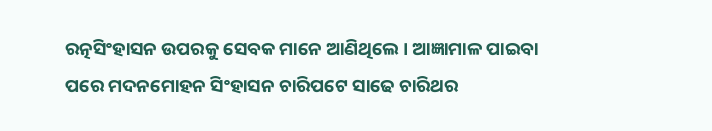ରତ୍ନସିଂହାସନ ଉପରକୁ ସେବକ ମାନେ ଆଣିଥିଲେ । ଆଜ୍ଞାମାଳ ପାଇବା ପରେ ମଦନମୋହନ ସିଂହାସନ ଚାରିପଟେ ସାଢେ ଚାରିଥର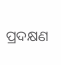ପ୍ରଦକ୍ଷଣ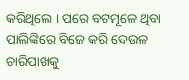କରିଥିଲେ । ପରେ ବଟମୂଳେ ଥିବା ପାଲିଙ୍କିରେ ବିଜେ କରି ଦେଉଳ ଚାରିପାଖକୁ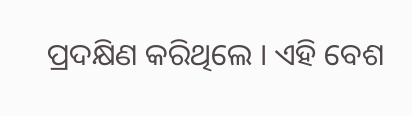ପ୍ରଦକ୍ଷିଣ କରିଥିଲେ । ଏହି ବେଶ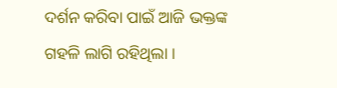ଦର୍ଶନ କରିବା ପାଇଁ ଆଜି ଭକ୍ତଙ୍କ ଗହଳି ଲାଗି ରହିଥିଲା ।